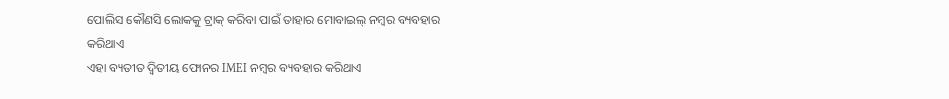ପୋଲିସ କୌଣସି ଲୋକକୁ ଟ୍ରାକ୍ କରିବା ପାଇଁ ତାହାର ମୋବାଇଲ୍ ନମ୍ବର ବ୍ୟବହାର କରିଥାଏ
ଏହା ବ୍ୟତୀତ ଦ୍ୱିତୀୟ ଫୋନର IMEI ନମ୍ବର ବ୍ୟବହାର କରିଥାଏ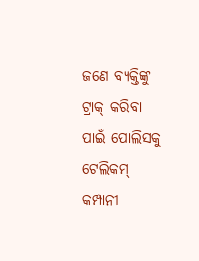ଜଣେ ବ୍ୟକ୍ତିଙ୍କୁ ଟ୍ରାକ୍ କରିବା ପାଇଁ ପୋଲିସକୁ ଟେଲିକମ୍ କମ୍ପାନୀ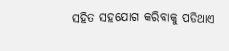ସହିତ ସହଯୋଗ କରିବାକୁ ପଡିଥାଏ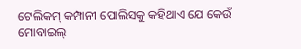ଟେଲିକମ୍ କମ୍ପାନୀ ପୋଲିସକୁ କହିଥାଏ ଯେ କେଉଁ ମୋବାଇଲ୍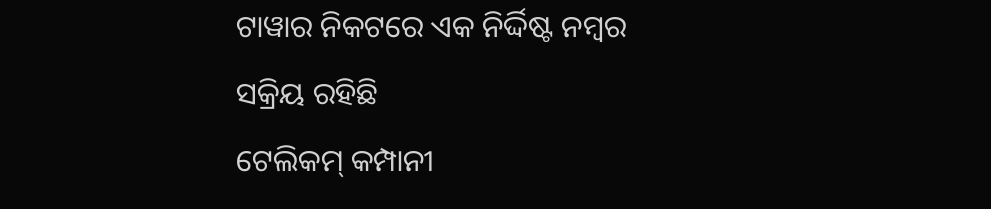ଟାୱାର ନିକଟରେ ଏକ ନିର୍ଦ୍ଦିଷ୍ଟ ନମ୍ୱର ସକ୍ରିୟ ରହିଛି
ଟେଲିକମ୍ କମ୍ପାନୀ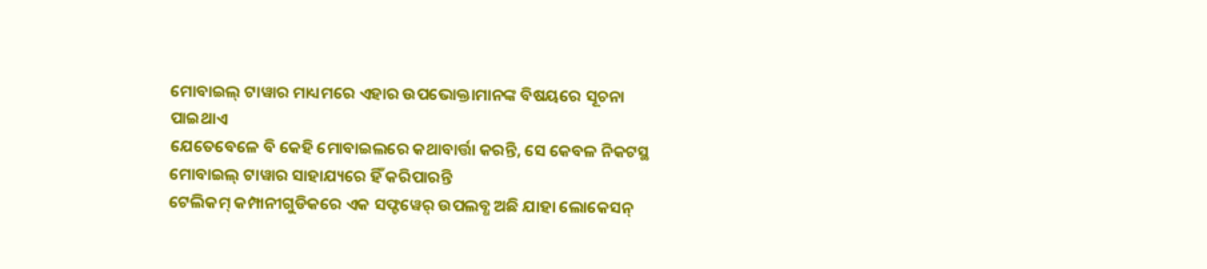ମୋବାଇଲ୍ ଟାୱାର ମାଧ୍ୟମରେ ଏହାର ଉପଭୋକ୍ତାମାନଙ୍କ ବିଷୟରେ ସୂଚନା ପାଇଥାଏ
ଯେତେବେଳେ ବି କେହି ମୋବାଇଲରେ କଥାବାର୍ତ୍ତା କରନ୍ତି, ସେ କେବଳ ନିକଟସ୍ଥ ମୋବାଇଲ୍ ଟାୱାର ସାହାଯ୍ୟରେ ହିଁ କରିପାରନ୍ତି
ଟେଲିକମ୍ କମ୍ପାନୀଗୁଡିକରେ ଏକ ସଫ୍ଟୱେର୍ ଉପଲବ୍ଧ ଅଛି ଯାହା ଲୋକେସନ୍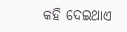କହି ଦେଇଥାଏ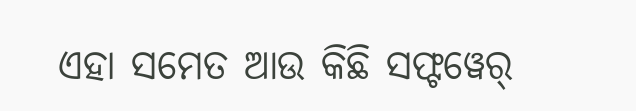ଏହା ସମେତ ଆଉ କିଛି ସଫ୍ଟୱେର୍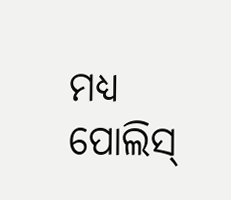ମଧ୍ୟ ପୋଲିସ୍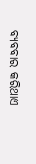ବ୍ୟବବାର କରିଥାଏ